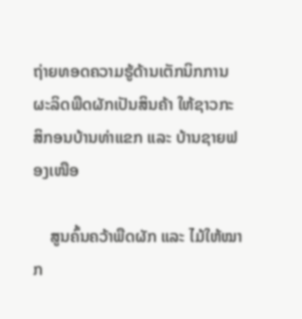ຖ່າຍທອດຄວາມຮູ້ດ້ານເຕັກນິກການຜະລິດພືດຜັກເປັນສິນຄ້າ ໃຫ້ຊາວກະສິກອນບ້ານທ່າແຂກ ແລະ ບ້ານຊາຍຟອງເໜືອ

    ສູນຄົ້ນຄວ້າພືດຜັກ ແລະ ໄມ້ໃຫ້ໝາກ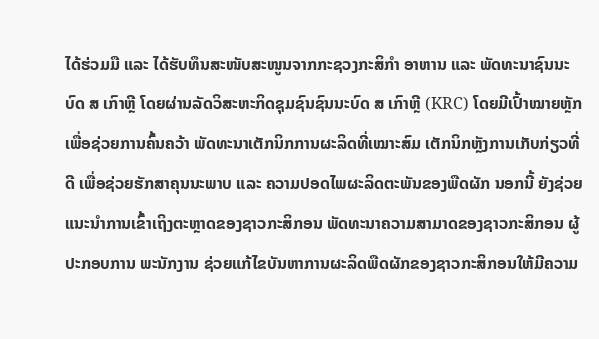ໄດ້ຮ່ວມມື ແລະ ໄດ້ຮັບທຶນສະໜັບສະໜູນຈາກກະຊວງກະສິກໍາ ອາຫານ ແລະ ພັດທະນາຊົນນະບົດ ສ ເກົາຫຼີ ໂດຍຜ່ານລັດວິສະຫະກິດຊຸມຊົນຊົນນະບົດ ສ ເກົາຫຼີ (KRC) ໂດຍມີເປົ້າໝາຍຫຼັກເພື່ອຊ່ວຍການຄົ້ນຄວ້າ ພັດທະນາເຕັກນິກການຜະລິດທີ່ເໝາະສົມ ເຕັກນິກຫຼັງການເກັບກ່ຽວທີ່ດີ ເພື່ອຊ່ວຍຮັກສາຄຸນນະພາບ ແລະ ຄວາມປອດໄພຜະລິດຕະພັນຂອງພືດຜັກ ນອກນີ້ ຍັງຊ່ວຍແນະນໍາການເຂົ້າເຖິງຕະຫຼາດຂອງຊາວກະສິກອນ ພັດທະນາຄວາມສາມາດຂອງຊາວກະສິກອນ ຜູ້ປະກອບການ ພະນັກງານ ຊ່ວຍແກ້ໄຂບັນຫາການຜະລິດພືດຜັກຂອງຊາວກະສິກອນໃຫ້ມີຄວາມ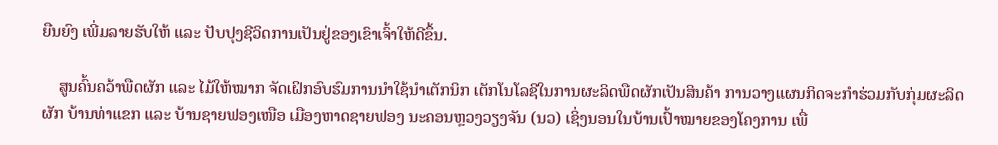ຍືນຍົງ ເພີ່ມລາຍຮັບໃຫ້ ແລະ ປັບປຸງຊີວິດການເປັນຢູ່ຂອງເຂົາເຈົ້າໃຫ້ດີຂຶ້ນ.

    ສູນຄົ້ນຄວ້າພືດຜັກ ແລະ ໄມ້ໃຫ້ໝາກ ຈັດເຝິກອົບຮົມການນໍາໃຊ້ນໍາເຕັກນິກ ເຕັກໂນໂລຊີໃນການຜະລິດພືດຜັກເປັນສິນຄ້າ ການວາງແຜນກິດຈະກໍາຮ່ວມກັບກຸ່ມຜະລິດຜັກ ບ້ານທ່າແຂກ ແລະ ບ້ານຊາຍຟອງເໜືອ ເມືອງຫາດຊາຍຟອງ ນະຄອນຫຼວງວຽງຈັນ (ນວ) ເຊິ່ງນອນໃນບ້ານເປົ້າໝາຍຂອງໂຄງການ ເພື່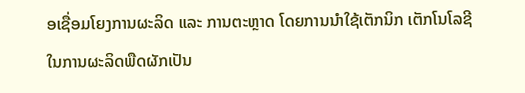ອເຊື່ອມໂຍງການຜະລິດ ແລະ ການຕະຫຼາດ ໂດຍການນໍາໃຊ້ເຕັກນິກ ເຕັກໂນໂລຊີໃນການຜະລິດພືດຜັກເປັນ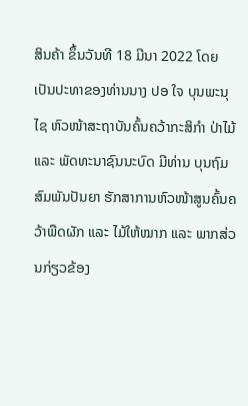ສິນຄ້າ ຂຶ້ນວັນທີ 18 ມີນາ 2022 ໂດຍເປັນປະທາຂອງທ່ານນາງ ປອ ໃຈ ບຸນພະນຸໄຊ ຫົວໜ້າສະຖາບັນຄົ້ນຄວ້າກະສິກໍາ ປ່າໄມ້ ແລະ ພັດທະນາຊົນນະບົດ ມີທ່ານ ບຸນຖົມ ສົມພັນປັນຍາ ຮັກສາການຫົວໜ້າສູນຄົ້ນຄວ້າພືດຜັກ ແລະ ໄມ້ໃຫ້ໝາກ ແລະ ພາກສ່ວນກ່ຽວຂ້ອງ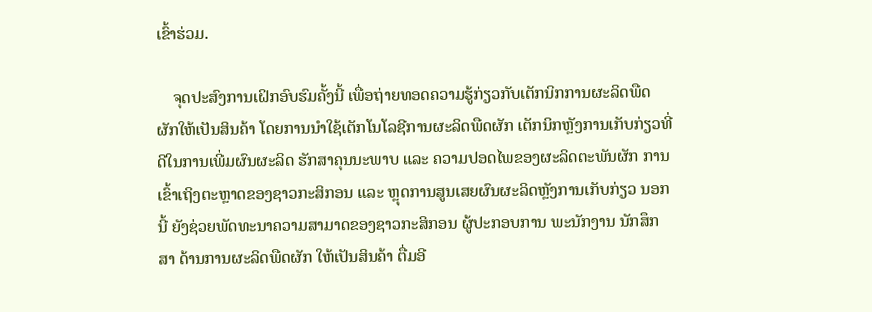ເຂົ້າຮ່ວມ.

    ຈຸດປະສົງການເຝິກອົບຮົມຄັ້ງນີ້ ເພື່ອຖ່າຍທອດຄວາມຮູ້ກ່ຽວກັບເຕັກນິກການຜະລິດພືດຜັກໃຫ້ເປັນສິນຄ້າ ໂດຍການນໍາໃຊ້ເຕັກໂນໂລຊີການຜະລິດພືດຜັກ ເຕັກນິກຫຼັງການເກັບກ່ຽວທີ່ດີໃນການເພີ່ມຜົນຜະລິດ ຮັກສາຄຸນນະພາບ ແລະ ຄວາມປອດໄພຂອງຜະລິດຕະພັນຜັກ ການເຂົ້າເຖິງຕະຫຼາດຂອງຊາວກະສິກອນ ແລະ ຫຼຸດການສູນເສຍຜົນຜະລິດຫຼັງການເກັບກ່ຽວ ນອກນີ້ ຍັງຊ່ວຍພັດທະນາຄວາມສາມາດຂອງຊາວກະສິກອນ ຜູ້ປະກອບການ ພະນັກງານ ນັກສຶກສາ ດ້ານການຜະລິດພືດຜັກ ໃຫ້ເປັນສິນຄ້າ ຕື່ມອີ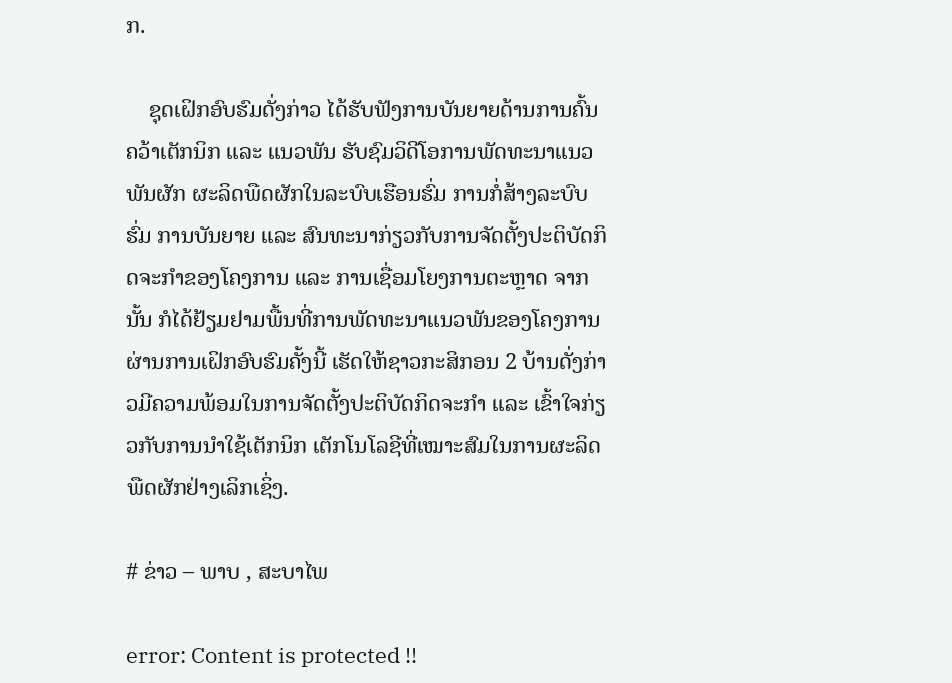ກ.

    ຊຸດເຝິກອົບຮົມດັ່ງກ່າວ ໄດ້ຮັບຟັງການບັນຍາຍດ້ານການຄົ້ນຄວ້າເຕັກນິກ ແລະ ແນວພັນ ຮັບຊົມວິດີໂອການພັດທະນາແນວພັນຜັກ ຜະລິດພືດຜັກໃນລະບົບເຮືອນຮົ່ມ ການກໍ່ສ້າງລະບົບຮົ່ມ ການບັນຍາຍ ແລະ ສົນທະນາກ່ຽວກັບການຈັດຕັ້ງປະຕິບັດກິດຈະກໍາຂອງໂຄງການ ແລະ ການເຊື່ອມໂຍງການຕະຫຼາດ ຈາກນັ້ນ ກໍໄດ້ຢ້ຽມຢາມພື້ນທີ່ການພັດທະນາແນວພັນຂອງໂຄງການ ຜ່ານການເຝິກອົບຮົມຄັ້ງນີ້ ເຮັດໃຫ້ຊາວກະສິກອນ 2 ບ້ານດັ່ງກ່າວມີຄວາມພ້ອມໃນການຈັດຕັ້ງປະຕິບັດກິດຈະກໍາ ແລະ ເຂົ້າໃຈກ່ຽວກັບການນໍາໃຊ້ເຕັກນິກ ເຕັກໂນໂລຊີທີ່ເໝາະສົມໃນການຜະລິດພືດຜັກຢ່າງເລິກເຊິ່ງ.

# ຂ່າວ – ພາບ , ສະບາໄພ

error: Content is protected !!